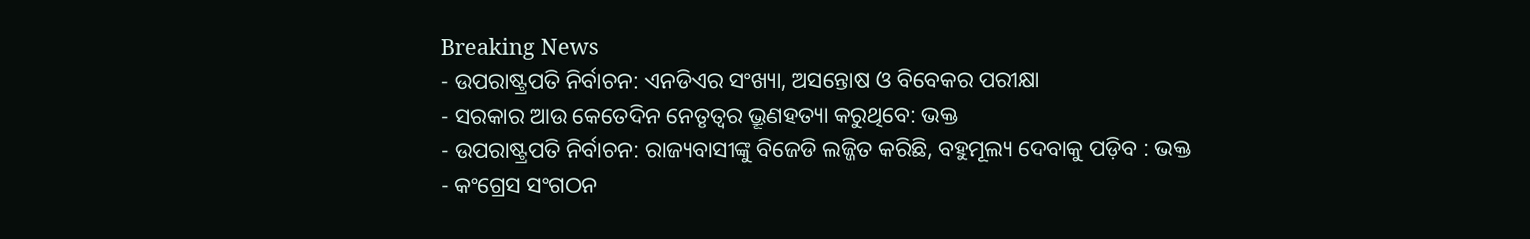Breaking News
- ଉପରାଷ୍ଟ୍ରପତି ନିର୍ବାଚନ: ଏନଡିଏର ସଂଖ୍ୟା, ଅସନ୍ତୋଷ ଓ ବିବେକର ପରୀକ୍ଷା
- ସରକାର ଆଉ କେତେଦିନ ନେତୃତ୍ବର ଭ୍ରୂଣହତ୍ୟା କରୁଥିବେ: ଭକ୍ତ
- ଉପରାଷ୍ଟ୍ରପତି ନିର୍ବାଚନ: ରାଜ୍ୟବାସୀଙ୍କୁ ବିଜେଡି ଲଜ୍ଜିତ କରିଛି, ବହୁମୂଲ୍ୟ ଦେବାକୁ ପଡ଼ିବ : ଭକ୍ତ
- କଂଗ୍ରେସ ସଂଗଠନ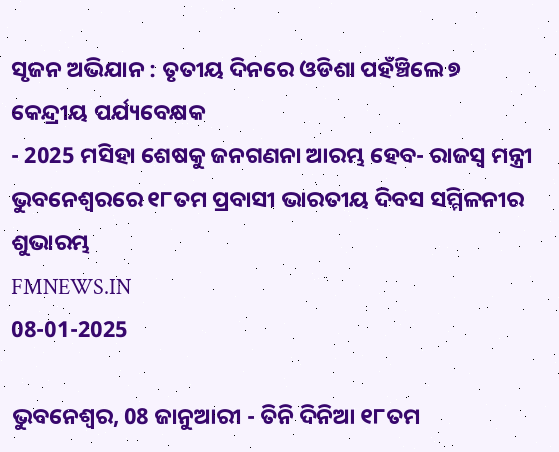ସୃଜନ ଅଭିଯାନ : ତୃତୀୟ ଦିନରେ ଓଡିଶା ପହଁଞ୍ଚିଲେ ୭ କେନ୍ଦ୍ରୀୟ ପର୍ଯ୍ୟବେକ୍ଷକ
- 2025 ମସିହା ଶେଷକୁ ଜନଗଣନା ଆରମ୍ଭ ହେବ- ରାଜସ୍ୱ ମନ୍ତ୍ରୀ
ଭୁବନେଶ୍ୱରରେ ୧୮ତମ ପ୍ରବାସୀ ଭାରତୀୟ ଦିବସ ସମ୍ମିଳନୀର ଶୁଭାରମ୍ଭ
FMNEWS.IN
08-01-2025

ଭୁବନେଶ୍ୱର, 08 ଜାନୁଆରୀ - ତିନି ଦିନିଆ ୧୮ତମ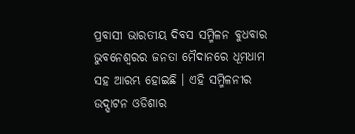ପ୍ରବାସୀ ଭାରତୀୟ ଦିବସ ସମ୍ମିଳନ ବୁଧବାର ଭୁବନେଶ୍ୱରର ଜନତା ମୈଦାନରେ ଧୂମଧାମ ସହ ଆରମ୍ଭ ହୋଇଛି । ଏହି ସମ୍ମିଳନୀର ଉଦ୍ଘାଟନ ଓଡିଶାର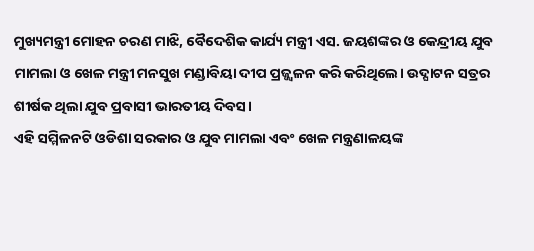ମୁଖ୍ୟମନ୍ତ୍ରୀ ମୋହନ ଚରଣ ମାଝି, ବୈଦେଶିକ କାର୍ଯ୍ୟ ମନ୍ତ୍ରୀ ଏସ. ଜୟଶଙ୍କର ଓ କେନ୍ଦ୍ରୀୟ ଯୁବ ମାମଲା ଓ ଖେଳ ମନ୍ତ୍ରୀ ମନସୁଖ ମଣ୍ଡାବିୟା ଦୀପ ପ୍ରଜ୍ଜ୍ୱଳନ କରି କରିଥିଲେ। ଉଦ୍ଘାଟନ ସତ୍ରର ଶୀର୍ଷକ ଥିଲା ଯୁବ ପ୍ରବାସୀ ଭାରତୀୟ ଦିବସ।
ଏହି ସମ୍ମିଳନଟି ଓଡିଶା ସରକାର ଓ ଯୁବ ମାମଲା ଏବଂ ଖେଳ ମନ୍ତ୍ରଣାଳୟଙ୍କ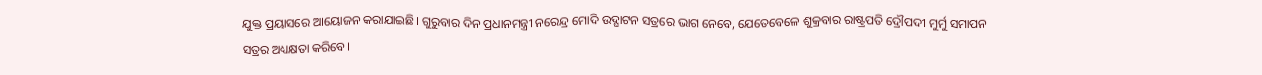ଯୁକ୍ତ ପ୍ରୟାସରେ ଆୟୋଜନ କରାଯାଇଛି। ଗୁରୁବାର ଦିନ ପ୍ରଧାନମନ୍ତ୍ରୀ ନରେନ୍ଦ୍ର ମୋଦି ଉଦ୍ଘାଟନ ସତ୍ରରେ ଭାଗ ନେବେ, ଯେତେବେଳେ ଶୁକ୍ରବାର ରାଷ୍ଟ୍ରପତି ଦ୍ରୌପଦୀ ମୁର୍ମୁ ସମାପନ ସତ୍ରର ଅଧ୍ୟକ୍ଷତା କରିବେ।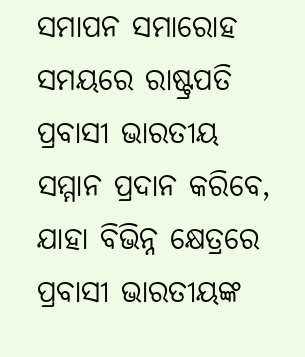ସମାପନ ସମାରୋହ ସମୟରେ ରାଷ୍ଟ୍ରପତି ପ୍ରବାସୀ ଭାରତୀୟ ସମ୍ମାନ ପ୍ରଦାନ କରିବେ, ଯାହା ବିଭିନ୍ନ କ୍ଷେତ୍ରରେ ପ୍ରବାସୀ ଭାରତୀୟଙ୍କ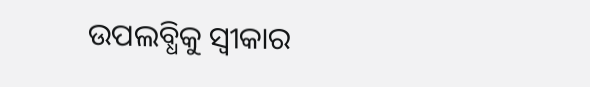ଉପଲବ୍ଧିକୁ ସ୍ୱୀକାର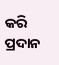କରି ପ୍ରଦାନ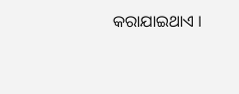କରାଯାଇଥାଏ ।